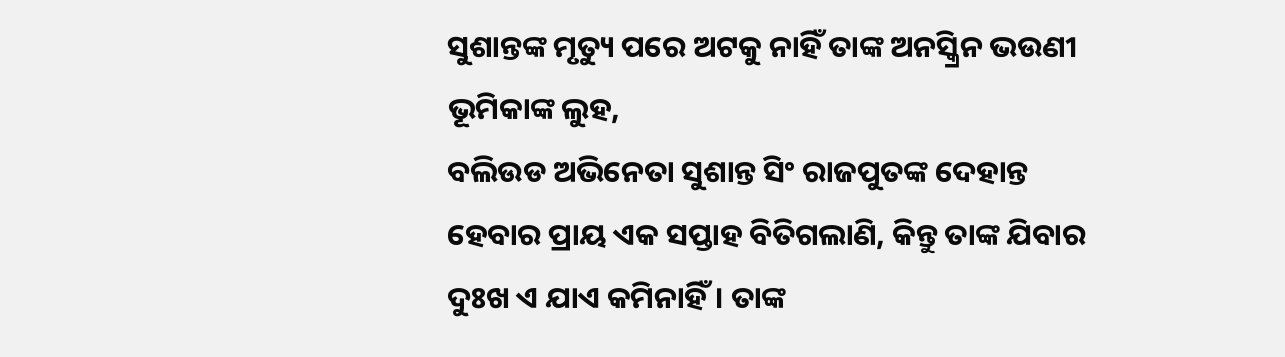ସୁଶାନ୍ତଙ୍କ ମୃତ୍ୟୁ ପରେ ଅଟକୁ ନାହିଁ ତାଙ୍କ ଅନସ୍କ୍ରିନ ଭଉଣୀ ଭୂମିକାଙ୍କ ଲୁହ,
ବଲିଉଡ ଅଭିନେତା ସୁଶାନ୍ତ ସିଂ ରାଜପୁତଙ୍କ ଦେହାନ୍ତ ହେବାର ପ୍ରାୟ ଏକ ସପ୍ତାହ ବିତିଗଲାଣି, କିନ୍ତୁ ତାଙ୍କ ଯିବାର ଦୁଃଖ ଏ ଯାଏ କମିନାହିଁ। ତାଙ୍କ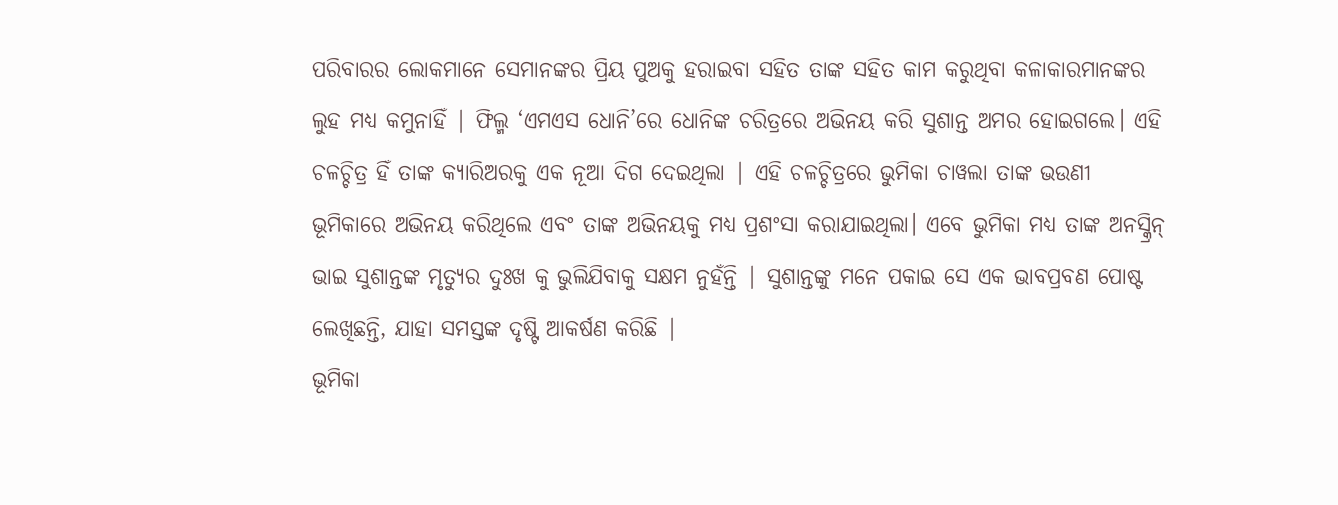ପରିବାରର ଲୋକମାନେ ସେମାନଙ୍କର ପ୍ରିୟ ପୁଅକୁ ହରାଇବା ସହିତ ତାଙ୍କ ସହିତ କାମ କରୁଥିବା କଳାକାରମାନଙ୍କର ଲୁହ ମଧ୍ୟ କମୁନାହିଁ | ଫିଲ୍ମ ‘ଏମଏସ ଧୋନି’ରେ ଧୋନିଙ୍କ ଚରିତ୍ରରେ ଅଭିନୟ କରି ସୁଶାନ୍ତ ଅମର ହୋଇଗଲେ। ଏହି ଚଳଚ୍ଚିତ୍ର ହିଁ ତାଙ୍କ କ୍ୟାରିଅରକୁ ଏକ ନୂଆ ଦିଗ ଦେଇଥିଲା | ଏହି ଚଳଚ୍ଚିତ୍ରରେ ଭୁମିକା ଚାୱଲା ତାଙ୍କ ଭଉଣୀ ଭୂମିକାରେ ଅଭିନୟ କରିଥିଲେ ଏବଂ ତାଙ୍କ ଅଭିନୟକୁ ମଧ୍ୟ ପ୍ରଶଂସା କରାଯାଇଥିଲା। ଏବେ ଭୁମିକା ମଧ୍ୟ ତାଙ୍କ ଅନସ୍କ୍ରିନ୍ ଭାଇ ସୁଶାନ୍ତଙ୍କ ମୃତ୍ୟୁର ଦୁଃଖ କୁ ଭୁଲିଯିବାକୁ ସକ୍ଷମ ନୁହଁନ୍ତି | ସୁଶାନ୍ତଙ୍କୁ ମନେ ପକାଇ ସେ ଏକ ଭାବପ୍ରବଣ ପୋଷ୍ଟ ଲେଖିଛନ୍ତି, ଯାହା ସମସ୍ତଙ୍କ ଦୃଷ୍ଟି ଆକର୍ଷଣ କରିଛି |
ଭୂମିକା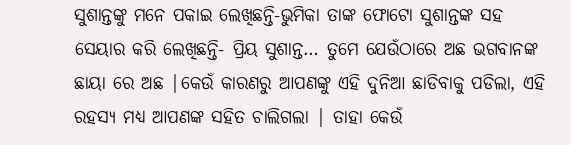ସୁଶାନ୍ତଙ୍କୁ ମନେ ପକାଇ ଲେଖିଛନ୍ତି-ଭୁମିକା ତାଙ୍କ ଫୋଟୋ ସୁଶାନ୍ତଙ୍କ ସହ ସେୟାର କରି ଲେଖିଛନ୍ତି- ପ୍ରିୟ ସୁଶାନ୍ତ… ତୁମେ ଯେଉଁଠାରେ ଅଛ ଭଗବାନଙ୍କ ଛାୟା ରେ ଅଛ |କେଉଁ କାରଣରୁ ଆପଣଙ୍କୁ ଏହି ଦୁନିଆ ଛାଡିବାକୁ ପଡିଲା, ଏହି ରହସ୍ୟ ମଧ୍ୟ ଆପଣଙ୍କ ସହିତ ଚାଲିଗଲା | ତାହା କେଉଁ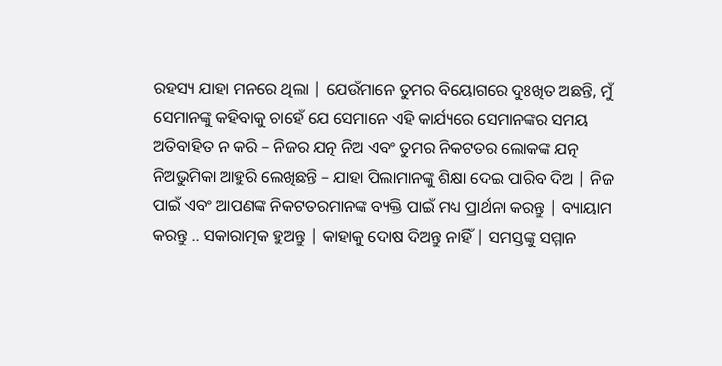ରହସ୍ୟ ଯାହା ମନରେ ଥିଲା | ଯେଉଁମାନେ ତୁମର ବିୟୋଗରେ ଦୁଃଖିତ ଅଛନ୍ତି, ମୁଁ ସେମାନଙ୍କୁ କହିବାକୁ ଚାହେଁ ଯେ ସେମାନେ ଏହି କାର୍ଯ୍ୟରେ ସେମାନଙ୍କର ସମୟ ଅତିବାହିତ ନ କରି – ନିଜର ଯତ୍ନ ନିଅ ଏବଂ ତୁମର ନିକଟତର ଲୋକଙ୍କ ଯତ୍ନ ନିଅଭୁମିକା ଆହୁରି ଲେଖିଛନ୍ତି – ଯାହା ପିଲାମାନଙ୍କୁ ଶିକ୍ଷା ଦେଇ ପାରିବ ଦିଅ | ନିଜ ପାଇଁ ଏବଂ ଆପଣଙ୍କ ନିକଟତରମାନଙ୍କ ବ୍ୟକ୍ତି ପାଇଁ ମଧ୍ୟ ପ୍ରାର୍ଥନା କରନ୍ତୁ | ବ୍ୟାୟାମ କରନ୍ତୁ .. ସକାରାତ୍ମକ ହୁଅନ୍ତୁ | କାହାକୁ ଦୋଷ ଦିଅନ୍ତୁ ନାହିଁ | ସମସ୍ତଙ୍କୁ ସମ୍ମାନ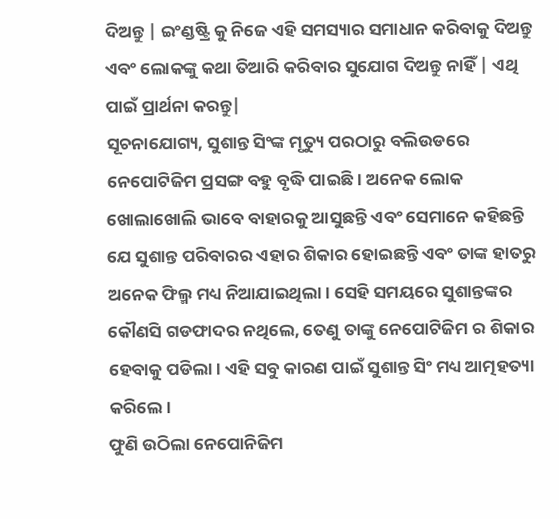ଦିଅନ୍ତୁ | ଇଂଣ୍ଡଷ୍ଟ୍ରି କୁ ନିଜେ ଏହି ସମସ୍ୟାର ସମାଧାନ କରିବାକୁ ଦିଅନ୍ତୁ ଏବଂ ଲୋକଙ୍କୁ କଥା ତିଆରି କରିବାର ସୁଯୋଗ ଦିଅନ୍ତୁ ନାହିଁ | ଏଥି ପାଇଁ ପ୍ରାର୍ଥନା କରନ୍ତୁ|
ସୂଚନାଯୋଗ୍ୟ, ସୁଶାନ୍ତ ସିଂଙ୍କ ମୃତ୍ୟୁ ପରଠାରୁ ବଲିଉଡରେ ନେପୋଟିଜିମ ପ୍ରସଙ୍ଗ ବହୁ ବୃଦ୍ଧି ପାଇଛି। ଅନେକ ଲୋକ ଖୋଲାଖୋଲି ଭାବେ ବାହାରକୁ ଆସୁଛନ୍ତି ଏବଂ ସେମାନେ କହିଛନ୍ତି ଯେ ସୁଶାନ୍ତ ପରିବାରର ଏହାର ଶିକାର ହୋଇଛନ୍ତି ଏବଂ ତାଙ୍କ ହାତରୁ ଅନେକ ଫିଲ୍ମ ମଧ୍ୟ ନିଆଯାଇଥିଲା। ସେହି ସମୟରେ ସୁଶାନ୍ତଙ୍କର କୌଣସି ଗଡଫାଦର ନଥିଲେ, ତେଣୁ ତାଙ୍କୁ ନେପୋଟିଜିମ ର ଶିକାର ହେବାକୁ ପଡିଲା। ଏହି ସବୁ କାରଣ ପାଇଁ ସୁଶାନ୍ତ ସିଂ ମଧ୍ୟ ଆତ୍ମହତ୍ୟା କରିଲେ।
ଫୁଣି ଉଠିଲା ନେପୋନିଜିମ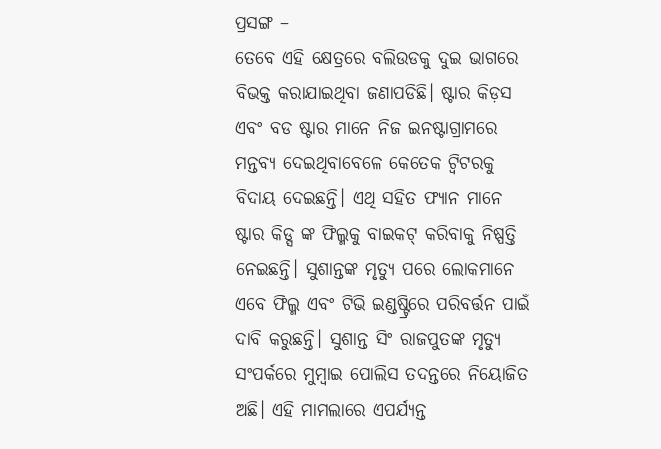ପ୍ରସଙ୍ଗ –
ତେବେ ଏହି କ୍ଷେତ୍ରରେ ବଲିଉଡକୁ ଦୁଇ ଭାଗରେ ବିଭକ୍ତ କରାଯାଇଥିବା ଜଣାପଡିଛି। ଷ୍ଟାର କିଡ଼ସ ଏବଂ ବଡ ଷ୍ଟାର ମାନେ ନିଜ ଇନଷ୍ଟାଗ୍ରାମରେ ମନ୍ତବ୍ୟ ଦେଇଥିବାବେଳେ କେତେକ ଟ୍ୱିଟରକୁ ବିଦାୟ ଦେଇଛନ୍ତି। ଏଥି ସହିତ ଫ୍ୟାନ ମାନେ ଷ୍ଟାର କିଡ୍ସ ଙ୍କ ଫିଲ୍ମକୁ ବାଇକଟ୍ କରିବାକୁ ନିଷ୍ପତ୍ତି ନେଇଛନ୍ତି। ସୁଶାନ୍ତଙ୍କ ମୃତ୍ୟୁ ପରେ ଲୋକମାନେ ଏବେ ଫିଲ୍ମ ଏବଂ ଟିଭି ଇଣ୍ଡଷ୍ଟ୍ରିରେ ପରିବର୍ତ୍ତନ ପାଇଁ ଦାବି କରୁଛନ୍ତି। ସୁଶାନ୍ତ ସିଂ ରାଜପୁତଙ୍କ ମୃତ୍ୟୁ ସଂପର୍କରେ ମୁମ୍ବାଇ ପୋଲିସ ତଦନ୍ତରେ ନିୟୋଜିତ ଅଛି। ଏହି ମାମଲାରେ ଏପର୍ଯ୍ୟନ୍ତ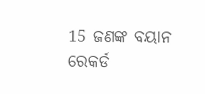15 ଜଣଙ୍କ ବୟାନ ରେକର୍ଡ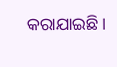କରାଯାଇଛି।